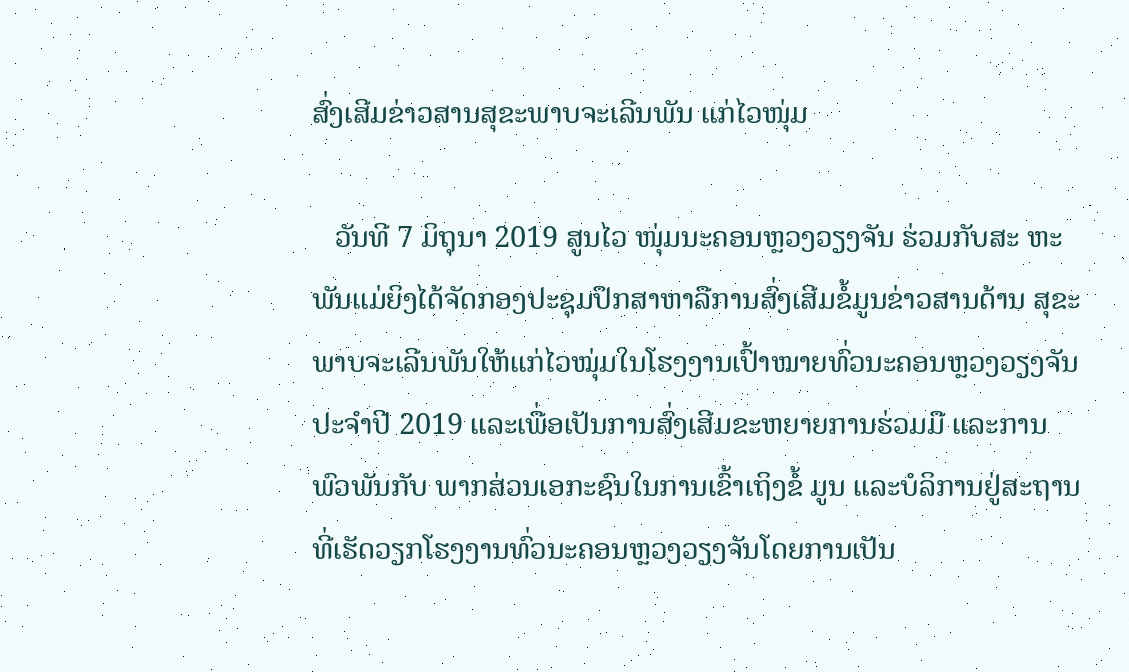ສົ່ງເສີມຂ່າວສານສຸຂະພາບຈະເລີນພັນ ແກ່ໄວໜຸ່ມ

   ວັນທີ 7 ມິຖຸນາ 2019 ສູນໄວ ໜຸ່ມນະຄອນຫຼວງວຽງຈັນ ຮ່ວມກັບສະ ຫະພັນແມ່ຍິງໄດ້ຈັດກອງປະຊຸມປຶກສາຫາລືການສົ່ງເສີມຂໍ້ມູນຂ່າວສານດ້ານ ສຸຂະພາບຈະເລີນພັນໃຫ້ແກ່ໄວໝຸ່ມໃນໂຮງງານເປົ້າໝາຍທົ່ວນະຄອນຫຼວງວຽງຈັນປະຈໍາປີ 2019 ແລະເພື່ອເປັນການສົ່ງເສີມຂະຫຍາຍການຮ່ວມມື ແລະການພົວພັນກັບ ພາກສ່ວນເອກະຊົນໃນການເຂົ້າເຖິງຂໍ້ ມູນ ແລະບໍລິການຢູ່ສະຖານທີ່ເຮັດວຽກໂຮງງານທົ່ວນະຄອນຫຼວງວຽງຈັນໂດຍການເປັນ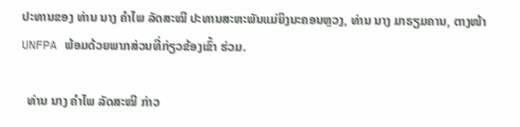ປະທານຂອງ ທ່ານ ນາງ ຄຳໄພ ລັດສະໝີ ປະທານສະຫະພັນແມ່ຍິງນະຄອນຫຼວງ, ທ່ານ ນາງ ມາຣຽມຄານ, ຕາງໜ້າ UNFPA ພ້ອມດ້ວຍພາກສ່ວນທີ່ກ່ຽວຂ້ອງເຂົ້າ ຮ່ວມ.

  ທ່ານ ນາງ ຄຳໄພ ລັດສະໝີ ກ່າວ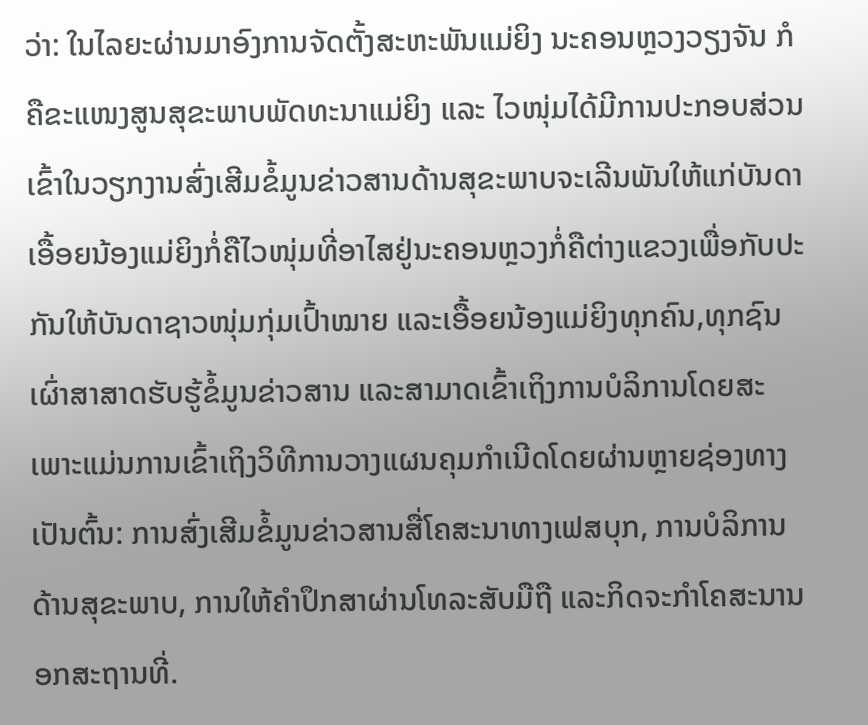ວ່າ: ໃນໄລຍະຜ່ານມາອົງການຈັດຕັ້ງສະຫະພັນແມ່ຍິງ ນະຄອນຫຼວງວຽງຈັນ ກໍຄືຂະແໜງສູນສຸຂະພາບພັດທະນາແມ່ຍິງ ແລະ ໄວໜຸ່ມໄດ້ມີການປະກອບສ່ວນເຂົ້າໃນວຽກງານສົ່ງເສີມຂໍ້ມູນຂ່າວສານດ້ານສຸຂະພາບຈະເລີນພັນໃຫ້ແກ່ບັນດາເອື້ອຍນ້ອງແມ່ຍິງກໍ່ຄືໄວໜຸ່ມທີ່ອາໄສຢູ່ນະຄອນຫຼວງກໍ່ຄືຕ່າງແຂວງເພື່ອກັບປະກັນໃຫ້ບັນດາຊາວໜຸ່ມກຸ່ມເປົ້າໝາຍ ແລະເອື້ອຍນ້ອງແມ່ຍິງທຸກຄົນ,ທຸກຊົນເຜົ່າສາສາດຮັບຮູ້ຂໍ້ມູນຂ່າວສານ ແລະສາມາດເຂົ້າເຖິງການບໍລິການໂດຍສະເພາະແມ່ນການເຂົ້າເຖິງວິທີການວາງແຜນຄຸມກໍາເນີດໂດຍຜ່ານຫຼາຍຊ່ອງທາງເປັນຕົ້ນ: ການສົ່ງເສີມຂໍ້ມູນຂ່າວສານສື່ໂຄສະນາທາງເຟສບຸກ, ການບໍລິການດ້ານສຸຂະພາບ, ການໃຫ້ຄໍາປຶກສາຜ່ານໂທລະສັບມືຖື ແລະກິດຈະກໍາໂຄສະນານອກສະຖານທີ່.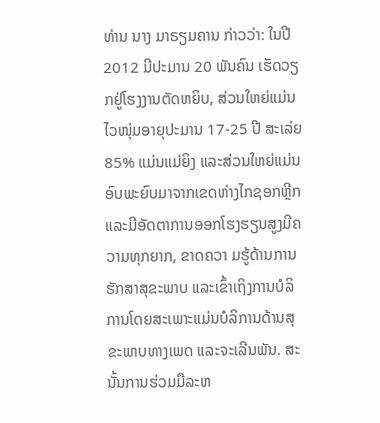ທ່ານ ນາງ ມາຣຽມຄານ ກ່າວວ່າ: ໃນປີ 2012 ມີປະມານ 20 ພັນຄົນ ເຮັດວຽກຢູ່ໂຮງງານຕັດຫຍິບ, ສ່ວນໃຫຍ່ແມ່ນໄວໜຸ່ມອາຍຸປະມານ 17-25 ປີ ສະເລ່ຍ 85% ແມ່ນແມ່ຍິງ ແລະສ່ວນໃຫຍ່ແມ່ນອົບພະຍົບມາຈາກເຂດຫ່າງໄກຊອກຫຼີກ ແລະມີອັດຕາການອອກໂຮງຮຽນສູງມີຄວາມທຸກຍາກ, ຂາດຄວາ ມຮູ້ດ້ານການຮັກສາສຸຂະພາບ ແລະເຂົ້າເຖິງການບໍລິການໂດຍສະເພາະແມ່ນບໍລິການດ້ານສຸຂະພາບທາງເພດ ແລະຈະເລີນພັນ. ສະນັ້ນການຮ່ວມມືລະຫ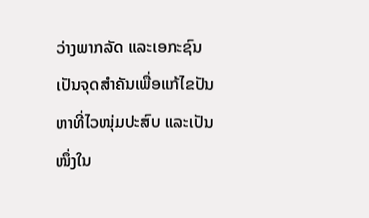ວ່າງພາກລັດ ແລະເອກະຊົນເປັນຈຸດສຳຄັນເພື່ອແກ້ໄຂປັນຫາທີ່ໄວໜຸ່ມປະສົບ ແລະເປັນໜຶ່ງໃນ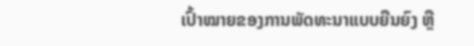ເປົ້າໝາຍຂອງການພັດທະນາແບບຍືນຍົງ ຫຼື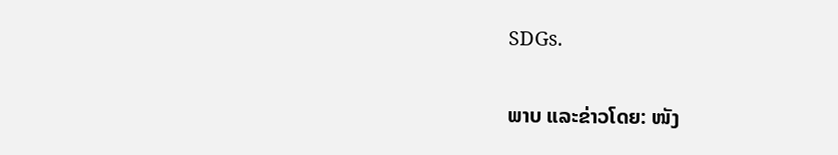SDGs.

ພາບ ແລະຂ່າວໂດຍ: ໜັງ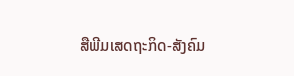ສືພີມເສດຖະກິດ-ສັງຄົມ